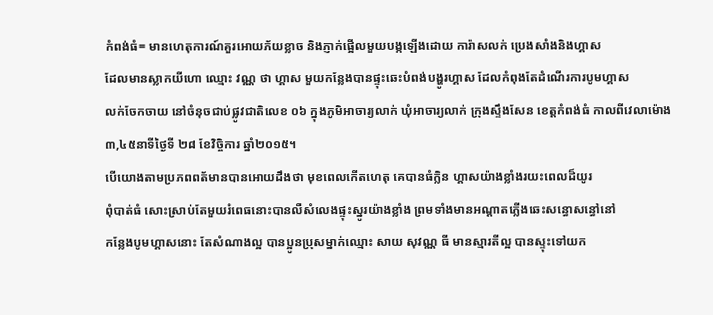កំពង់ធំ= មានហេតុការណ៍គួរអោយភ័យខ្លាច និងភ្ញាក់ផ្អើលមួយបង្កឡើងដោយ ការ៉ាសលក់ ប្រេងសាំងនិងហ្គាស
ដែលមានស្លាកយីហោ ឈ្មោះ វណ្ណ ថា ហ្គាស មួយកន្លែងបានផ្ទុះឆេះបំពង់បង្ហូរហ្គាស ដែលកំពុងតែដំណើរការបូមហ្គាស
លក់ចែកចាយ នៅចំនុចជាប់ផ្លូវជាតិលេខ ០៦ ក្នុងភូមិអាចារ្យលាក់ ឃុំអាចារ្យលាក់ ក្រុងស្ទឹងសែន ខេត្តកំពង់ធំ កាលពីវេលាម៉ោង៣,៤៥នាទីថ្ងៃទី ២៨ ខែវិច្ចិការ ឆ្នាំ២០១៥។
បើយោងតាមប្រភពពត័មានបានអោយដឹងថា មុខពេលកើតហេតុ គេបានធំក្លិន ហ្គាសយ៉ាងខ្លាំងរយះពេលដ៏យូរ
ពុំបាត់ធំ សោះស្រាប់តែមួយរំពេធនោះបានលឺសំលេងផ្ទុះស្នូរយ៉ាងខ្លាំង ព្រមទាំងមានអណ្ដាតភ្លើងឆេះសន្ធោសន្ធៅនៅ
កន្លែងបូមហ្គាសនោះ តែសំណាងល្អ បានប្អូនប្រុសម្នាក់ឈ្មោះ សាយ សុវណ្ណ ធី មានស្មារតីល្អ បានស្ទុះទៅយក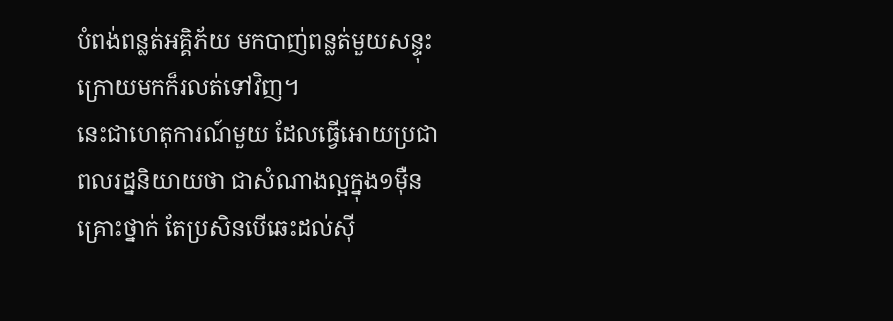បំពង់ពន្លត់អគ្គិភ័យ មកបាញ់ពន្លត់មួយសន្ទុះក្រោយមកក៏រលត់ទៅវិញ។
នេះជាហេតុការណ៍មួយ ដែលធ្វើអោយប្រជាពលរដ្ននិយាយថា ជាសំណាងល្អក្នុង១ម៉ឺនគ្រោះថ្នាក់ តែប្រសិនបើឆេះដល់ស៊ី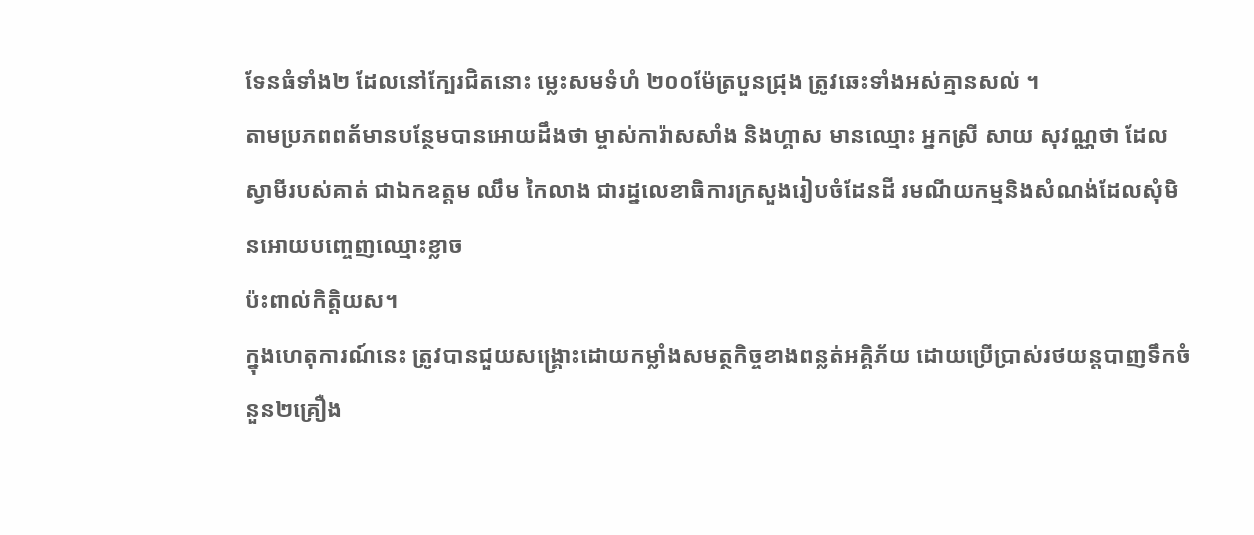ទែនធំទាំង២ ដែលនៅក្បែរជិតនោះ ម្លេះសមទំហំ ២០០ម៉ែត្របួនជ្រុង ត្រូវឆេះទាំងអស់គ្មានសល់ ។
តាមប្រភពពត័មានបន្ថែមបានអោយដឹងថា ម្ចាស់ការ៉ាសសាំង និងហ្គាស មានឈ្មោះ អ្នកស្រី សាយ សុវណ្ណថា ដែល ស្វាមីរបស់គាត់ ជាឯកឧត្តម ឈឹម កៃលាង ជារដ្នលេខាធិការក្រសួងរៀបចំដែនដី រមណីយកម្មនិងសំណង់ដែលសុំមិនអោយបញ្ចេញឈ្មោះខ្លាច
ប៉ះពាល់កិត្តិយស។
ក្នុងហេតុការណ៍នេះ ត្រូវបានជួយសង្រ្គោះដោយកម្លាំងសមត្ថកិច្ចខាងពន្លត់អគ្គិភ័យ ដោយប្រើប្រាស់រថយន្ដបាញទឹកចំនួន២គ្រឿង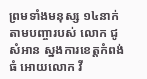ព្រមទាំងមនុស្ស ១៤នាក់តាមបញ្ចារបស់ លោក ជូ សំអាន ស្នងការខេត្តកំពង់ធំ អោយលោក វី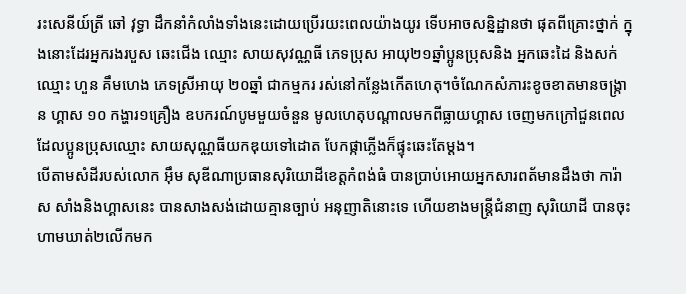រះសេនីយ៍ត្រី ឆៅ វុទ្ធា ដឹកនាំកំលាំងទាំងនេះដោយប្រើរយះពេលយ៉ាងយូរ ទើបអាចសន្និដ្ឋានថា ផុតពីគ្រោះថ្នាក់ ក្នុងនោះដែរអ្នករងរបួស ឆេះជើង ឈ្មោះ សាយសុវណ្ណធី ភេទប្រុស អាយុ២១ឆ្នាំប្អូនប្រុសនិង អ្នកឆេះដៃ និងសក់ ឈ្មោះ ហួន គឹមហេង ភេទស្រីអាយុ ២០ឆ្នាំ ជាកម្មករ រស់នៅកន្លែងកើតហេតុ។ចំណែកសំភារះខូចខាតមានចង្រ្កាន ហ្គាស ១០ កង្ហារ១គ្រឿង ឧបករណ៍បូមមួយចំនួន មូលហេតុបណ្ដាលមកពីធ្លាយហ្គាស ចេញមកក្រៅជួនពេលដែលប្អូនប្រុសឈ្មោះ សាយសុណ្ណធីយកឌុយទៅដោត បែកផ្កាភ្លើងក៏ផ្ទុះឆេះតែម្ដង។
បើតាមសំដីរបស់លោក អ៊ឹម សុឌីណាប្រធានសុរិយោដីខេត្តកំពង់ធំ បានប្រាប់អោយអ្នកសារពត័មានដឹងថា ការ៉ាស សាំងនិងហ្គាសនេះ បានសាងសង់ដោយគ្មានច្បាប់ អនុញាតិនោះទេ ហើយខាងមន្រ្ដីជំនាញ សុរិយោដី បានចុះហាមឃាត់២លើកមក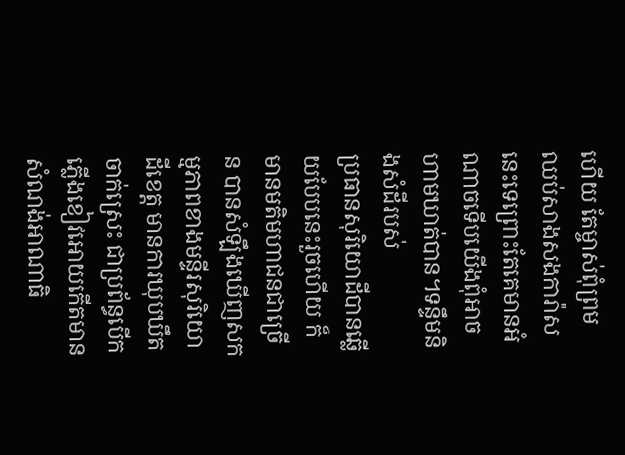ហើយ តែម្ចាស់ពុំព្រមឈប់សាងសងការ៉ាសនេះទេព្រោះតែគេមានអំណាចទើបយើងពុំអាចហាមឃាត់បាន។ទន្ទឹមនិងសំដីរបស់
ប្រធានសុរិយោដីបានឆ្លើយបែបនេះរួចហើយ ក៏មានមតិមហាជនជាច្រើន បានសំឡឹងឃើញសកម្មភាពខាងមន្ទីរសុរិយោដីខេត្ត មានការឃុបឃឹតចាក់ស្រេះ ជាប្រព័ន្ធបើកភ្លើងខៀវអោយកើតមានសំណង់អាណាធិ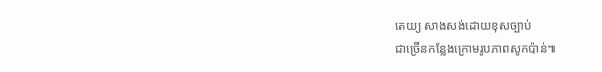តេយ្យ សាងសង់ដោយខុសច្បាប់
ជាច្រើនកន្លែងក្រោមរូបភាពសូកប៉ាន់៕